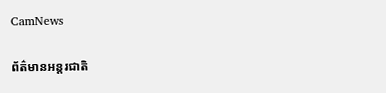CamNews

ព័ត៌មានអន្តរជាតិ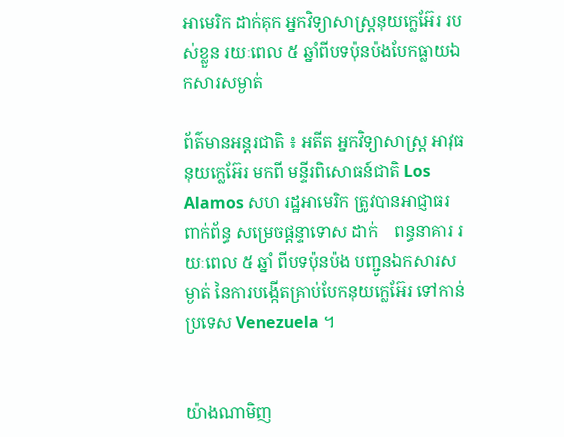អាមេរិក ដាក់គុក អ្នកវិទ្យាសាស្រ្តនុយក្លេអ៊ែរ របស់ខ្លួន រយៈពេល ៥ ឆ្នាំពីបទប៉ុនប៉ងបែកធ្លាយឯកសារសម្ងាត់

ព័ត៌មានអន្តរជាតិ ៖ អតីត អ្នកវិទ្យាសាស្រ្ត អាវុធនុយក្លេអ៊ែរ មកពី មន្ទីរពិសោធន៍ជាតិ Los Alamos សហ រដ្ឋអាមេរិក ត្រូវបានអាជ្ញាធរពាក់ព័ន្ធ សម្រេចផ្តន្ទាទោស ដាក់    ពន្ធនាគារ រយៈពេល ៥ ឆ្នាំ ពីបទប៉ុនប៉ង បញ្ជូនឯកសារសម្ងាត់ នៃការបង្កើតគ្រាប់បែកនុយក្លេអ៊ែរ ទៅកាន់ ប្រទេស Venezuela ។


យ៉ាងណាមិញ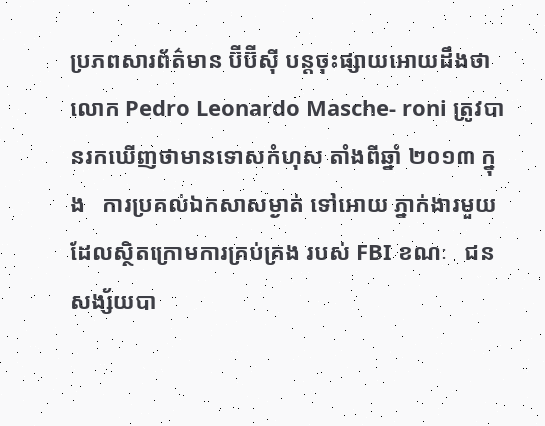ប្រភពសារព័ត៌មាន ប៊ីប៊ីស៊ី បន្តចុះផ្សាយអោយដឹងថា លោក Pedro Leonardo Masche- roni ត្រូវបានរកឃើញថាមានទោសកំហុស តាំងពីឆ្នាំ ២០១៣ ក្នុង   ការប្រគល់ឯកសាសម្ងាត់ ទៅអោយ ភ្នាក់ងារមួយ ដែលស្ថិតក្រោមការគ្រប់គ្រង របស់ FBI ខណៈ   ជន សង្ស័យបា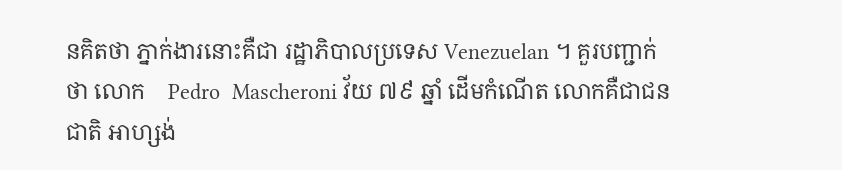នគិតថា ភ្នាក់ងារនោះគឺជា រដ្ឋាភិបាលប្រទេស Venezuelan ។ គួរបញ្ជាក់ថា លោក    Pedro  Mascheroni វ័យ ៧៩ ឆ្នាំ ដើមកំណើត លោកគឺជាជនជាតិ អាហ្សង់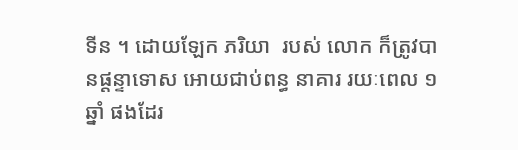ទីន ។ ដោយឡែក ភរិយា  របស់ លោក ក៏ត្រូវបានផ្តន្ទាទោស អោយជាប់ពន្ធ នាគារ រយៈពេល ១ ឆ្នាំ ផងដែរ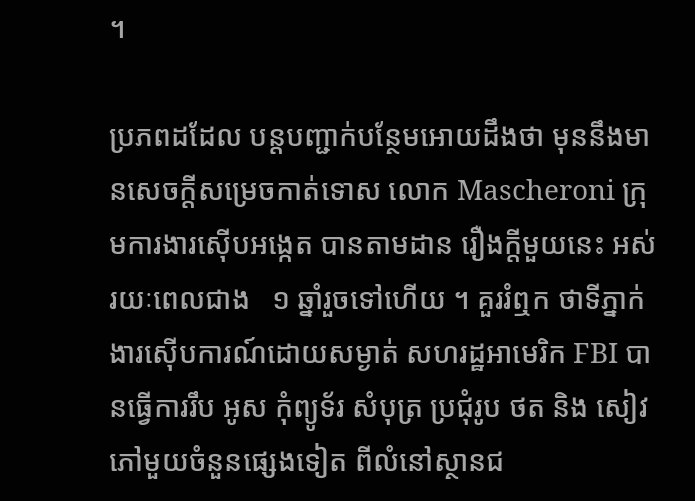។

ប្រភពដដែល បន្តបញ្ជាក់បន្ថែមអោយដឹងថា មុននឹងមានសេចក្តីសម្រេចកាត់ទោស លោក Mascheroni ក្រុមការងារស៊ើបអង្កេត បានតាមដាន រឿងក្តីមួយនេះ អស់រយៈពេលជាង   ១ ឆ្នាំរួចទៅហើយ ។ គួររំឮក ថាទីភ្នាក់ងារស៊ើបការណ៍ដោយសម្ងាត់ សហរដ្ឋអាមេរិក FBI បានធ្វើការរឹប អូស កុំព្យូទ័រ សំបុត្រ ប្រជុំរូប ថត និង សៀវភៅមួយចំនួនផ្សេងទៀត ពីលំនៅស្ថានជ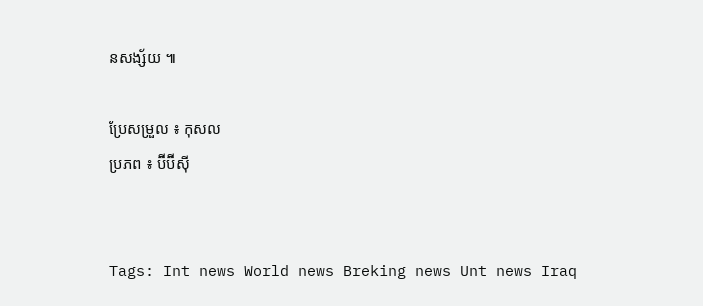នសង្ស័យ ៕

ប្រែសម្រួល ៖ កុសល
ប្រភព ៖ ប៊ីប៊ីស៊ី


Tags: Int news World news Breking news Unt news Iraq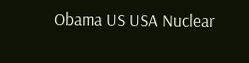Obama US USA Nuclear